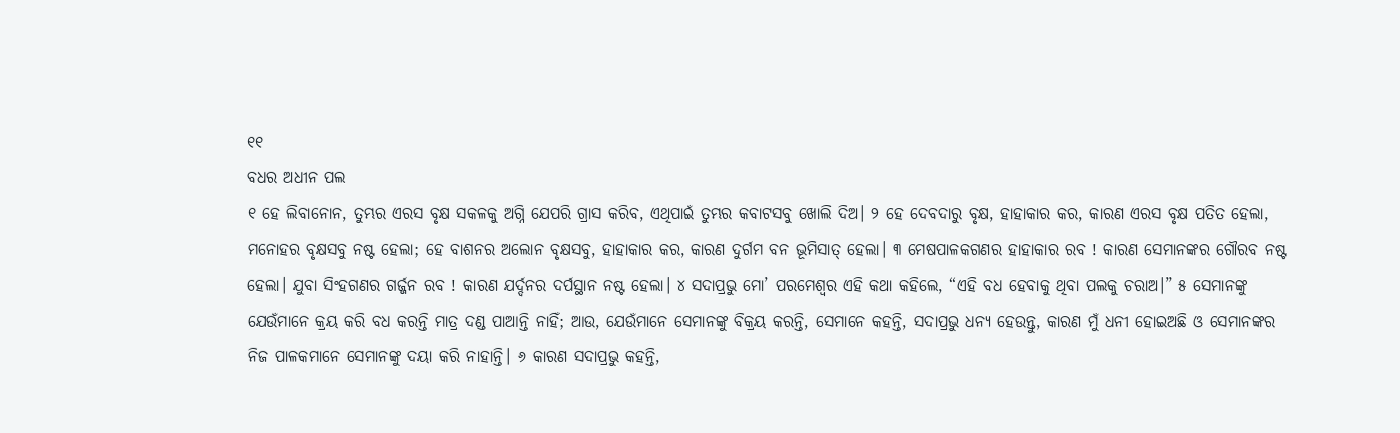୧୧
ବଧର ଅଧୀନ ପଲ
୧ ହେ ଲିବାନୋନ, ତୁମ୍ଭର ଏରସ ବୃକ୍ଷ ସକଳକୁ ଅଗ୍ନି ଯେପରି ଗ୍ରାସ କରିବ, ଏଥିପାଇଁ ତୁମ୍ଭର କବାଟସବୁ ଖୋଲି ଦିଅ। ୨ ହେ ଦେବଦାରୁ ବୃକ୍ଷ, ହାହାକାର କର, କାରଣ ଏରସ ବୃକ୍ଷ ପତିତ ହେଲା, ମନୋହର ବୃକ୍ଷସବୁ ନଷ୍ଟ ହେଲା; ହେ ବାଶନର ଅଲୋନ ବୃକ୍ଷସବୁ, ହାହାକାର କର, କାରଣ ଦୁର୍ଗମ ବନ ଭୂମିସାତ୍ ହେଲା। ୩ ମେଷପାଳକଗଣର ହାହାକାର ରବ ! କାରଣ ସେମାନଙ୍କର ଗୌରବ ନଷ୍ଟ ହେଲା। ଯୁବା ସିଂହଗଣର ଗର୍ଜ୍ଜନ ରବ ! କାରଣ ଯର୍ଦ୍ଦନର ଦର୍ପସ୍ଥାନ ନଷ୍ଟ ହେଲା। ୪ ସଦାପ୍ରଭୁ ମୋ’ ପରମେଶ୍ୱର ଏହି କଥା କହିଲେ, “ଏହି ବଧ ହେବାକୁ ଥିବା ପଲକୁ ଚରାଅ।” ୫ ସେମାନଙ୍କୁ ଯେଉଁମାନେ କ୍ରୟ କରି ବଧ କରନ୍ତି ମାତ୍ର ଦଣ୍ଡ ପାଆନ୍ତି ନାହିଁ; ଆଉ, ଯେଉଁମାନେ ସେମାନଙ୍କୁ ବିକ୍ରୟ କରନ୍ତି, ସେମାନେ କହନ୍ତି, ସଦାପ୍ରଭୁ ଧନ୍ୟ ହେଉନ୍ତୁ, କାରଣ ମୁଁ ଧନୀ ହୋଇଅଛି ଓ ସେମାନଙ୍କର ନିଜ ପାଳକମାନେ ସେମାନଙ୍କୁ ଦୟା କରି ନାହାନ୍ତି। ୬ କାରଣ ସଦାପ୍ରଭୁ କହନ୍ତି,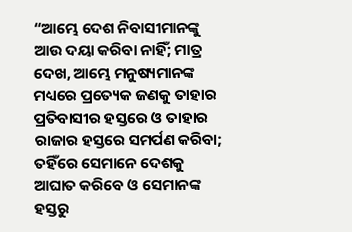“ଆମ୍ଭେ ଦେଶ ନିବାସୀମାନଙ୍କୁ ଆଉ ଦୟା କରିବା ନାହିଁ; ମାତ୍ର ଦେଖ, ଆମ୍ଭେ ମନୁଷ୍ୟମାନଙ୍କ ମଧ୍ୟରେ ପ୍ରତ୍ୟେକ ଜଣକୁ ତାହାର ପ୍ରତିବାସୀର ହସ୍ତରେ ଓ ତାହାର ରାଜାର ହସ୍ତରେ ସମର୍ପଣ କରିବା; ତହିଁରେ ସେମାନେ ଦେଶକୁ ଆଘାତ କରିବେ ଓ ସେମାନଙ୍କ ହସ୍ତରୁ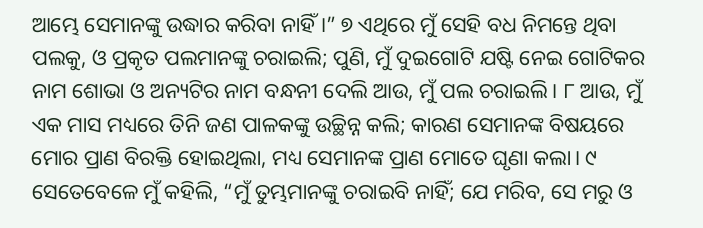ଆମ୍ଭେ ସେମାନଙ୍କୁ ଉଦ୍ଧାର କରିବା ନାହିଁ।” ୭ ଏଥିରେ ମୁଁ ସେହି ବଧ ନିମନ୍ତେ ଥିବା ପଲକୁ, ଓ ପ୍ରକୃତ ପଲମାନଙ୍କୁ ଚରାଇଲି; ପୁଣି, ମୁଁ ଦୁଇଗୋଟି ଯଷ୍ଟି ନେଇ ଗୋଟିକର ନାମ ଶୋଭା ଓ ଅନ୍ୟଟିର ନାମ ବନ୍ଧନୀ ଦେଲି ଆଉ, ମୁଁ ପଲ ଚରାଇଲି। ୮ ଆଉ, ମୁଁ ଏକ ମାସ ମଧ୍ୟରେ ତିନି ଜଣ ପାଳକଙ୍କୁ ଉଚ୍ଛିନ୍ନ କଲି; କାରଣ ସେମାନଙ୍କ ବିଷୟରେ ମୋର ପ୍ରାଣ ବିରକ୍ତି ହୋଇଥିଲା, ମଧ୍ୟ ସେମାନଙ୍କ ପ୍ରାଣ ମୋତେ ଘୃଣା କଲା। ୯ ସେତେବେଳେ ମୁଁ କହିଲି, “ମୁଁ ତୁମ୍ଭମାନଙ୍କୁ ଚରାଇବି ନାହିଁ; ଯେ ମରିବ, ସେ ମରୁ ଓ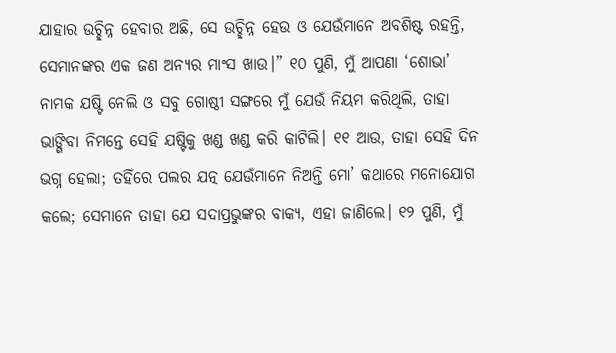ଯାହାର ଉଚ୍ଛିନ୍ନ ହେବାର ଅଛି, ସେ ଉଚ୍ଛିନ୍ନ ହେଉ ଓ ଯେଉଁମାନେ ଅବଶିଷ୍ଟ ରହନ୍ତି, ସେମାନଙ୍କର ଏକ ଜଣ ଅନ୍ୟର ମାଂସ ଖାଉ।” ୧୦ ପୁଣି, ମୁଁ ଆପଣା ‘ଶୋଭା’ ନାମକ ଯଷ୍ଟି ନେଲି ଓ ସବୁ ଗୋଷ୍ଠୀ ସଙ୍ଗରେ ମୁଁ ଯେଉଁ ନିୟମ କରିଥିଲି, ତାହା ଭାଙ୍ଗିବା ନିମନ୍ତେ ସେହି ଯଷ୍ଟିକୁ ଖଣ୍ଡ ଖଣ୍ଡ କରି କାଟିଲି। ୧୧ ଆଉ, ତାହା ସେହି ଦିନ ଭଗ୍ନ ହେଲା; ତହିଁରେ ପଲର ଯତ୍ନ ଯେଉଁମାନେ ନିଅନ୍ତି ମୋ’ କଥାରେ ମନୋଯୋଗ କଲେ; ସେମାନେ ତାହା ଯେ ସଦାପ୍ରଭୁଙ୍କର ବାକ୍ୟ, ଏହା ଜାଣିଲେ। ୧୨ ପୁଣି, ମୁଁ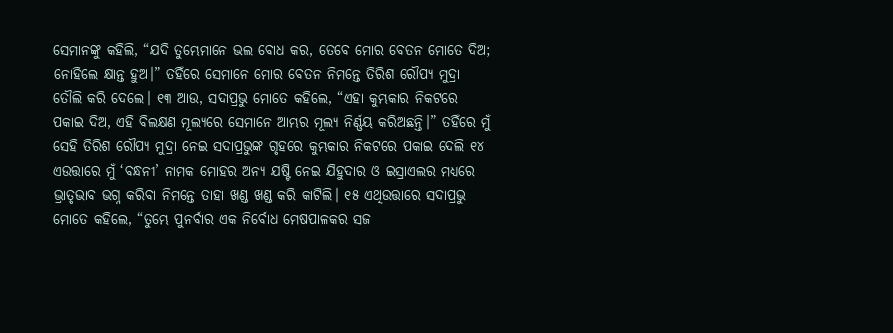ସେମାନଙ୍କୁ କହିଲି, “ଯଦି ତୁମ୍ଭେମାନେ ଭଲ ବୋଧ କର, ତେବେ ମୋର ବେତନ ମୋତେ ଦିଅ; ନୋହିଲେ କ୍ଷାନ୍ତ ହୁଅ।” ତହିଁରେ ସେମାନେ ମୋର ବେତନ ନିମନ୍ତେ ତିରିଶ ରୌପ୍ୟ ମୁଦ୍ରା ତୌଲି କରି ଦେଲେ। ୧୩ ଆଉ, ସଦାପ୍ରଭୁ ମୋତେ କହିଲେ, “ଏହା କୁମ୍ଭକାର ନିକଟରେ ପକାଇ ଦିଅ, ଏହି ବିଲକ୍ଷଣ ମୂଲ୍ୟରେ ସେମାନେ ଆମ୍ଭର ମୂଲ୍ୟ ନିର୍ଣ୍ଣୟ କରିଅଛନ୍ତି।” ତହିଁରେ ମୁଁ ସେହି ତିରିଶ ରୌପ୍ୟ ମୁଦ୍ରା ନେଇ ସଦାପ୍ରଭୁଙ୍କ ଗୃହରେ କୁମ୍ଭକାର ନିକଟରେ ପକାଇ ଦେଲି ୧୪ ଏଉତ୍ତାରେ ମୁଁ ‘ବନ୍ଧନୀ’ ନାମକ ମୋହର ଅନ୍ୟ ଯଷ୍ଟି ନେଇ ଯିହୁଦାର ଓ ଇସ୍ରାଏଲର ମଧ୍ୟରେ ଭ୍ରାତୃଭାବ ଭଗ୍ନ କରିବା ନିମନ୍ତେ ତାହା ଖଣ୍ଡ ଖଣ୍ଡ କରି କାଟିଲି। ୧୫ ଏଥିଉତ୍ତାରେ ସଦାପ୍ରଭୁ ମୋତେ କହିଲେ, “ତୁମ୍ଭେ ପୁନର୍ବାର ଏକ ନିର୍ବୋଧ ମେଷପାଳକର ସଜ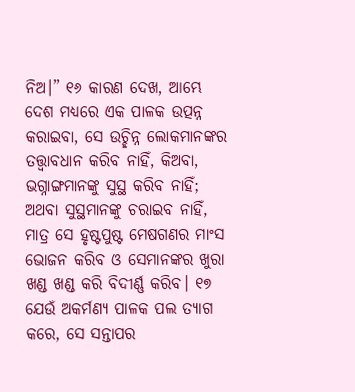ନିଅ।” ୧୬ କାରଣ ଦେଖ, ଆମ୍ଭେ ଦେଶ ମଧ୍ୟରେ ଏକ ପାଳକ ଉତ୍ପନ୍ନ କରାଇବା, ସେ ଉଚ୍ଛିନ୍ନ ଲୋକମାନଙ୍କର ତତ୍ତ୍ୱାବଧାନ କରିବ ନାହିଁ, କିଅବା, ଭଗ୍ନାଙ୍ଗମାନଙ୍କୁ ସୁସ୍ଥ କରିବ ନାହିଁ; ଅଥବା ସୁସ୍ଥମାନଙ୍କୁ ଚରାଇବ ନାହିଁ, ମାତ୍ର ସେ ହୃଷ୍ଟପୁଷ୍ଟ ମେଷଗଣର ମାଂସ ଭୋଜନ କରିବ ଓ ସେମାନଙ୍କର ଖୁରା ଖଣ୍ଡ ଖଣ୍ଡ କରି ବିଦୀର୍ଣ୍ଣ କରିବ। ୧୭ ଯେଉଁ ଅକର୍ମଣ୍ୟ ପାଳକ ପଲ ତ୍ୟାଗ କରେ, ସେ ସନ୍ତାପର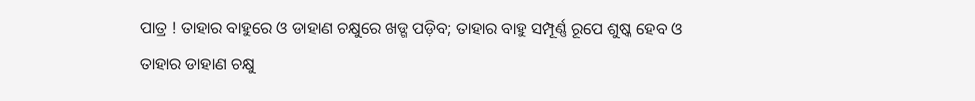ପାତ୍ର ! ତାହାର ବାହୁରେ ଓ ଡାହାଣ ଚକ୍ଷୁରେ ଖଡ୍ଗ ପଡ଼ିବ; ତାହାର ବାହୁ ସମ୍ପୂର୍ଣ୍ଣ ରୂପେ ଶୁଷ୍କ ହେବ ଓ ତାହାର ଡାହାଣ ଚକ୍ଷୁ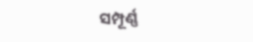ସମ୍ପୂର୍ଣ୍ଣ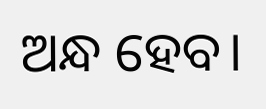ଅନ୍ଧ ହେବ।